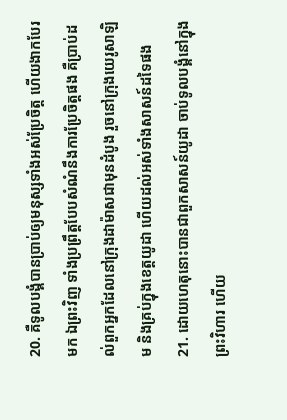20. គឺទូលបង្គំបានប្រាប់ឲ្យមនុស្សទាំងអស់ប្រែចិត្ត ហើយងាកបែរមក ឯព្រះវិញ ទាំងប្រព្រឹត្តបែបសំណំនឹងការប្រែចិត្តផង គឺប្រាប់ដល់ពួកអ្នកដែលនៅក្រុងដាម៉ាសជាមុនដំបូង រួចនៅក្រុងយេរូសាឡិម និងគ្រប់ក្នុងខេត្តយូដា ហើយដល់អស់ទាំងសាសន៍ដទៃផង
21. ដោយហេតុនោះបានជាពួកសាសន៍យូដា ចាប់ទូលបង្គំនៅក្នុងព្រះវិហារ ហើយ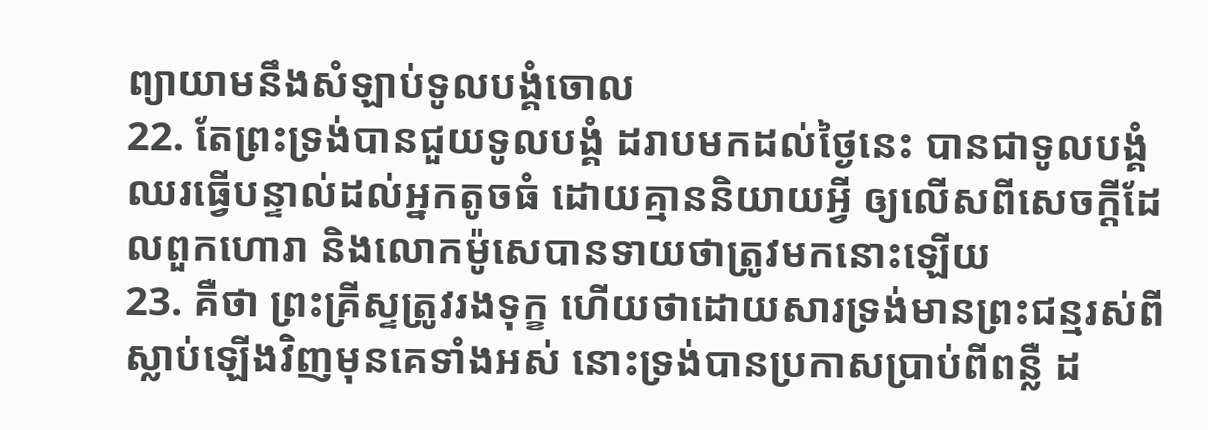ព្យាយាមនឹងសំឡាប់ទូលបង្គំចោល
22. តែព្រះទ្រង់បានជួយទូលបង្គំ ដរាបមកដល់ថ្ងៃនេះ បានជាទូលបង្គំឈរធ្វើបន្ទាល់ដល់អ្នកតូចធំ ដោយគ្មាននិយាយអ្វី ឲ្យលើសពីសេចក្ដីដែលពួកហោរា និងលោកម៉ូសេបានទាយថាត្រូវមកនោះឡើយ
23. គឺថា ព្រះគ្រីស្ទត្រូវរងទុក្ខ ហើយថាដោយសារទ្រង់មានព្រះជន្មរស់ពីស្លាប់ឡើងវិញមុនគេទាំងអស់ នោះទ្រង់បានប្រកាសប្រាប់ពីពន្លឺ ដ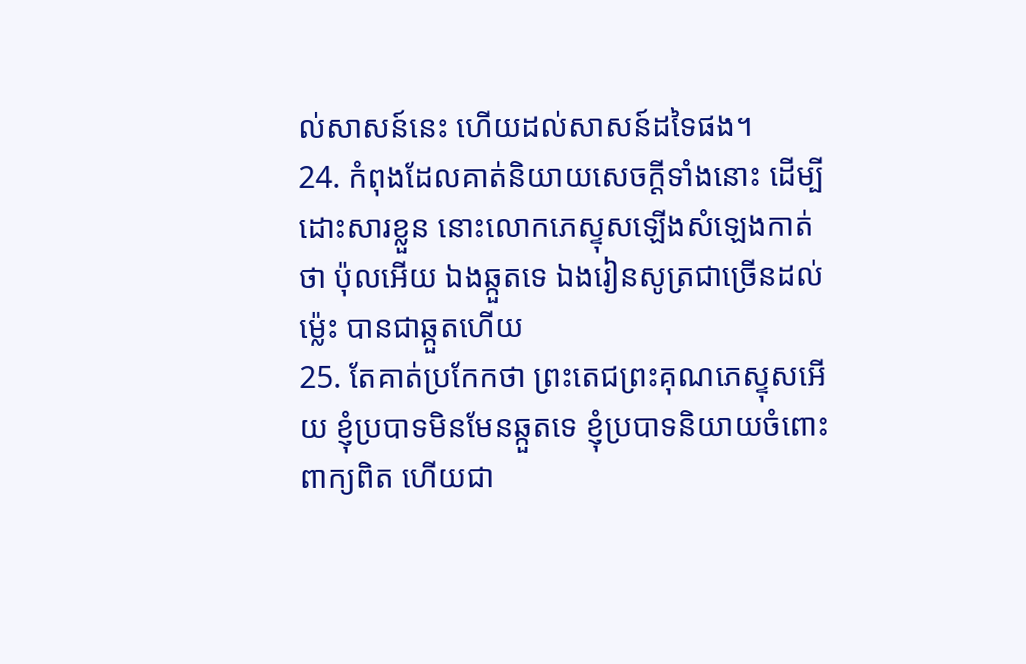ល់សាសន៍នេះ ហើយដល់សាសន៍ដទៃផង។
24. កំពុងដែលគាត់និយាយសេចក្ដីទាំងនោះ ដើម្បីដោះសារខ្លួន នោះលោកភេស្ទុសឡើងសំឡេងកាត់ថា ប៉ុលអើយ ឯងឆ្កួតទេ ឯងរៀនសូត្រជាច្រើនដល់ម៉្លេះ បានជាឆ្កួតហើយ
25. តែគាត់ប្រកែកថា ព្រះតេជព្រះគុណភេស្ទុសអើយ ខ្ញុំប្របាទមិនមែនឆ្កួតទេ ខ្ញុំប្របាទនិយាយចំពោះពាក្យពិត ហើយជា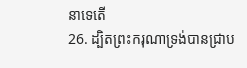នាទេតើ
26. ដ្បិតព្រះករុណាទ្រង់បានជ្រាប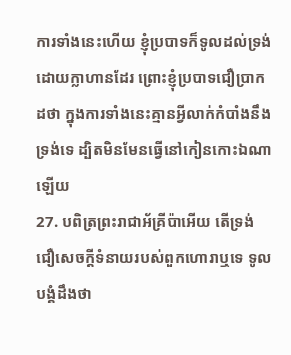ការទាំងនេះហើយ ខ្ញុំប្របាទក៏ទូលដល់ទ្រង់ដោយក្លាហានដែរ ព្រោះខ្ញុំប្របាទជឿប្រាកដថា ក្នុងការទាំងនេះគ្មានអ្វីលាក់កំបាំងនឹងទ្រង់ទេ ដ្បិតមិនមែនធ្វើនៅកៀនកោះឯណាឡើយ
27. បពិត្រព្រះរាជាអ័គ្រីប៉ាអើយ តើទ្រង់ជឿសេចក្ដីទំនាយរបស់ពួកហោរាឬទេ ទូលបង្គំដឹងថា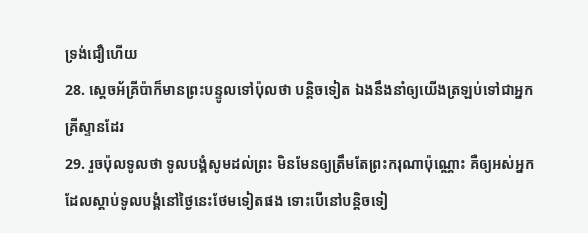ទ្រង់ជឿហើយ
28. ស្តេចអ័គ្រីប៉ាក៏មានព្រះបន្ទូលទៅប៉ុលថា បន្តិចទៀត ឯងនឹងនាំឲ្យយើងត្រឡប់ទៅជាអ្នកគ្រីស្ទានដែរ
29. រួចប៉ុលទូលថា ទូលបង្គំសូមដល់ព្រះ មិនមែនឲ្យត្រឹមតែព្រះករុណាប៉ុណ្ណោះ គឺឲ្យអស់អ្នកដែលស្តាប់ទូលបង្គំនៅថ្ងៃនេះថែមទៀតផង ទោះបើនៅបន្តិចទៀ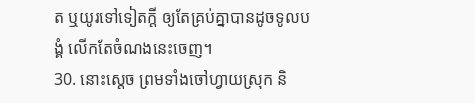ត ឬយូរទៅទៀតក្តី ឲ្យតែគ្រប់គ្នាបានដូចទូលបង្គំ លើកតែចំណងនេះចេញ។
30. នោះស្តេច ព្រមទាំងចៅហ្វាយស្រុក និ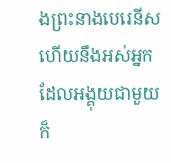ងព្រះនាងបេរេនីស ហើយនឹងអស់អ្នកដែលអង្គុយជាមួយ ក៏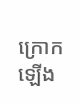ក្រោកឡើង